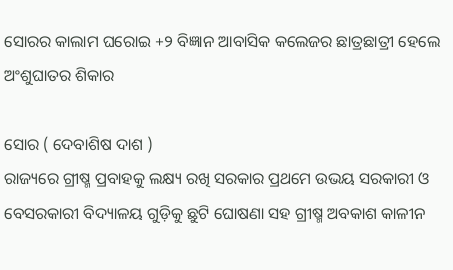ସୋରର କାଲାମ ଘରୋଇ +୨ ବିଜ୍ଞାନ ଆବାସିକ କଲେଜର ଛାତ୍ରଛାତ୍ରୀ ହେଲେ ଅଂଶୁଘାତର ଶିକାର

ସୋର ( ଦେବାଶିଷ ଦାଶ )
ରାଜ୍ୟରେ ଗ୍ରୀଷ୍ମ ପ୍ରବାହକୁ ଲକ୍ଷ୍ୟ ରଖି ସରକାର ପ୍ରଥମେ ଉଭୟ ସରକାରୀ ଓ ବେସରକାରୀ ବିଦ୍ୟାଳୟ ଗୁଡ଼ିକୁ ଛୁଟି ଘୋଷଣା ସହ ଗ୍ରୀଷ୍ମ ଅବକାଶ କାଳୀନ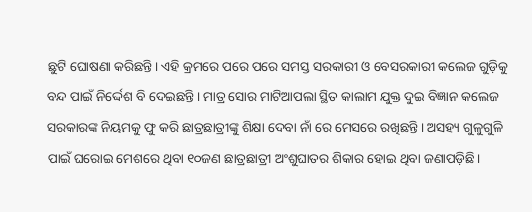ଛୁଟି ଘୋଷଣା କରିଛନ୍ତି। ଏହି କ୍ରମରେ ପରେ ପରେ ସମସ୍ତ ସରକାରୀ ଓ ବେସରକାରୀ କଲେଜ ଗୁଡ଼ିକୁ ବନ୍ଦ ପାଇଁ ନିର୍ଦ୍ଦେଶ ବି ଦେଇଛନ୍ତି। ମାତ୍ର ସୋର ମାଟିଆପଲା ସ୍ଥିତ କାଲାମ ଯୁକ୍ତ ଦୁଇ ବିଜ୍ଞାନ କଲେଜ ସରକାରଙ୍କ ନିୟମକୁ ଫୁ କରି ଛାତ୍ରଛାତ୍ରୀଙ୍କୁ ଶିକ୍ଷା ଦେବା ନାଁ ରେ ମେସରେ ରଖିଛନ୍ତି। ଅସହ୍ୟ ଗୁଳୁଗୁଳି ପାଇଁ ଘରୋଇ ମେଶରେ ଥିବା ୧୦ଜଣ ଛାତ୍ରଛାତ୍ରୀ ଅଂଶୁଘାତର ଶିକାର ହୋଇ ଥିବା ଜଣାପଡ଼ିଛି।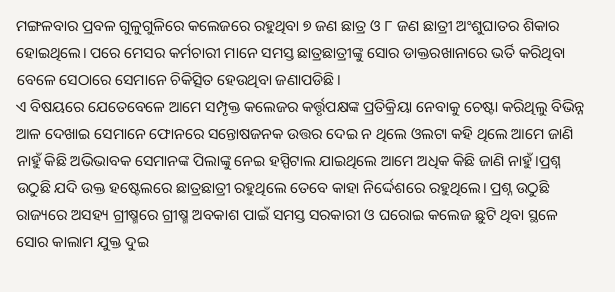ମଙ୍ଗଳବାର ପ୍ରବଳ ଗୁଳୁଗୁଳିରେ କଲେଜରେ ରହୁଥିବା ୭ ଜଣ ଛାତ୍ର ଓ ୮ ଜଣ ଛାତ୍ରୀ ଅଂଶୁଘାତର ଶିକାର ହୋଇଥିଲେ। ପରେ ମେସର କର୍ମଚାରୀ ମାନେ ସମସ୍ତ ଛାତ୍ରଛାତ୍ରୀଙ୍କୁ ସୋର ଡାକ୍ତରଖାନାରେ ଭର୍ତି କରିଥିବା ବେଳେ ସେଠାରେ ସେମାନେ ଚିକିତ୍ସିତ ହେଉଥିବା ଜଣାପଡିଛି।
ଏ ବିଷୟରେ ଯେତେବେଳେ ଆମେ ସମ୍ପୃକ୍ତ କଲେଜର କର୍ତ୍ତୃପକ୍ଷଙ୍କ ପ୍ରତିକ୍ରିୟା ନେବାକୁ ଚେଷ୍ଟା କରିଥିଲୁ ବିଭିନ୍ନ ଆଳ ଦେଖାଇ ସେମାନେ ଫୋନରେ ସନ୍ତୋଷଜନକ ଉତ୍ତର ଦେଇ ନ ଥିଲେ ଓଲଟା କହି ଥିଲେ ଆମେ ଜାଣି ନାହୁଁ କିଛି ଅଭିଭାବକ ସେମାନଙ୍କ ପିଲାଙ୍କୁ ନେଇ ହସ୍ପିଟାଲ ଯାଇଥିଲେ ଆମେ ଅଧିକ କିଛି ଜାଣି ନାହୁଁ।ପ୍ରଶ୍ନ ଉଠୁଛି ଯଦି ଉକ୍ତ ହଷ୍ଟେଲରେ ଛାତ୍ରଛାତ୍ରୀ ରହୁଥିଲେ ତେବେ କାହା ନିର୍ଦ୍ଦେଶରେ ରହୁଥିଲେ। ପ୍ରଶ୍ନ ଉଠୁଛି ରାଜ୍ୟରେ ଅସହ୍ୟ ଗ୍ରୀଷ୍ମରେ ଗ୍ରୀଷ୍ମ ଅବକାଶ ପାଇଁ ସମସ୍ତ ସରକାରୀ ଓ ଘରୋଇ କଲେଜ ଛୁଟି ଥିବା ସ୍ଥଳେ ସୋର କାଲାମ ଯୁକ୍ତ ଦୁଇ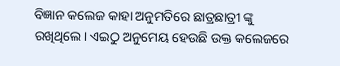ବିଜ୍ଞାନ କଲେଜ କାହା ଅନୁମତିରେ ଛାତ୍ରଛାତ୍ରୀ ଙ୍କୁ ରଖିଥିଲେ। ଏଇଠୁ ଅନୁମେୟ ହେଉଛି ଉକ୍ତ କଲେଜରେ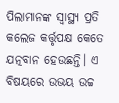ପିଲାମାନଙ୍କ ସ୍ୱାସ୍ଥ୍ୟ ପ୍ରତି କଲେଜ କର୍ତ୍ତୃପକ୍ଷ କେତେ ଯତ୍ନବାନ ହେଉଛନ୍ତି। ଏ ବିଷୟରେ ଉଭୟ ଉଚ୍ଚ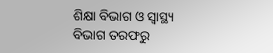ଶିକ୍ଷା ବିଭାଗ ଓ ସ୍ୱାସ୍ଥ୍ୟ ବିଭାଗ ତରଫରୁ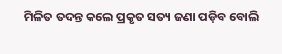ମିଳିତ ତଦନ୍ତ କଲେ ପ୍ରକୃତ ସତ୍ୟ ଜଣା ପଡ଼ିବ ବୋଲି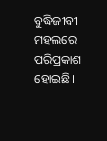ବୁଦ୍ଧିଜୀବୀ ମହଲରେ ପରିପ୍ରକାଶ ହୋଇଛି।